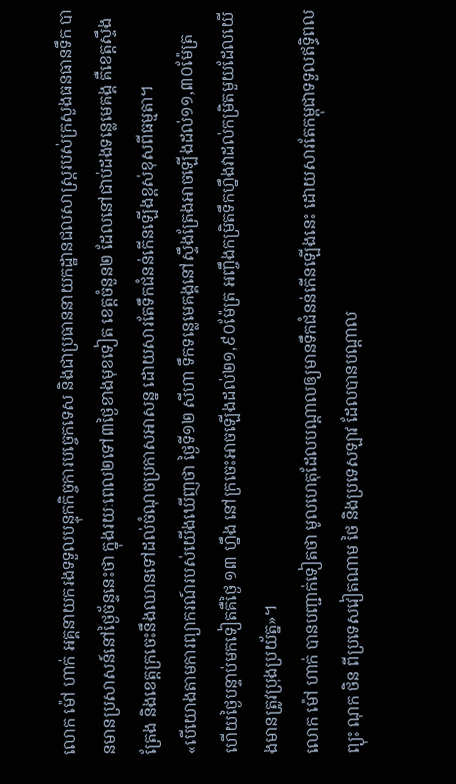លោក ម៉ៅ ហាក់ អគ្គនាយករងទទួលបន្ទុកកិច្ចការបច្ចេកទេស និងជាប្រធាននាយកដ្ឋានជលសាស្រ្តរបស់ក្រសួងធនធានទឹក បានមានប្រសាសន៍នៅថ្ងៃច័ន្ទនេះថា ក្នុងរយៈពេល២ទៅ៣ថ្ងៃខាងមុខទៀត ខេត្តចំនួន២ ដែលនៅជាប់ដងទន្លេមេគង្គ គឺខេត្តស្ទឹងត្រែង និងខេត្តក្រចេះនឹងឈានទៅដល់ចំណុចប្រកាសអាសន្ន ដោយសារតែទឹកជំនន់កើនឡើងខ្ពស់ខុសពីធម្មតា។
«បើយោងតាមការព្យាករណ៍របស់យើងឃើញថា ថ្ងៃទី១២ សីហា ទឹកទន្លេមេគង្គនៅស្ទឹងត្រែងអាចឡើងដល់១១,៣០ម៉ែត្រ ហើយថ្ងៃបន្ទាប់មកទៀតគឺថ្ងៃ ១៣ ហ្នឹង នៅក្រចេះអាចឡើងដល់២១,៩០ម៉ែត្រ អញ្ចឹងកម្រិតទឹកហ្នឹងវាដល់កម្រិតមួយដែលយើងមានត្រូវប្រុងប្រយ័ត្ន»។
លោក ម៉ៅ ហាក់ បានបញ្ជាក់ទៀតថា មូលហេតុដែលបណ្តាលឲ្យមានទឹកជំនន់កើនឡើងនេះ ដោយសារតែកម្ពុជាទទួលឥទ្ធិពលព្យុះ ណុក ថិន ពីប្រទេសវៀតណាម ថៃ និងប្រទេសឡាវ ដែលបានបណ្តាល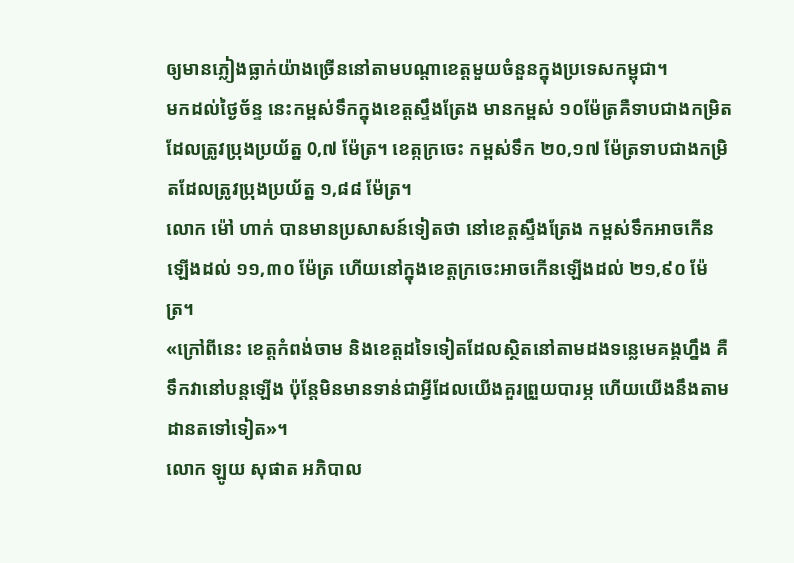ឲ្យមានភ្លៀងធ្លាក់យ៉ាងច្រើននៅតាមបណ្តាខេត្តមួយចំនួនក្នុងប្រទេសកម្ពុជា។
មកដល់ថ្ងៃច័ន្ទ នេះកម្ពស់ទឹកក្នុងខេត្តស្ទឹងត្រែង មានកម្ពស់ ១០ម៉ែត្រគឺទាបជាងកម្រិតដែលត្រូវប្រុងប្រយ័ត្ន 0,៧ ម៉ែត្រ។ ខេត្កក្រចេះ កម្ពស់ទឹក ២០,១៧ ម៉ែត្រទាបជាងកម្រិតដែលត្រូវប្រុងប្រយ័ត្ន ១,៨៨ ម៉ែត្រ។
លោក ម៉ៅ ហាក់ បានមានប្រសាសន៍ទៀតថា នៅខេត្តស្ទឹងត្រែង កម្ពស់ទឹកអាចកើនឡើងដល់ ១១,៣០ ម៉ែត្រ ហើយនៅក្នុងខេត្តក្រចេះអាចកើនឡើងដល់ ២១,៩០ ម៉ែត្រ។
«ក្រៅពីនេះ ខេត្តកំពង់ចាម និងខេត្ដដទៃទៀតដែលស្ថិតនៅតាមដងទន្លេមេគង្គហ្នឹង គឺទឹកវានៅបន្តឡើង ប៉ុន្តែមិនមានទាន់ជាអ្វីដែលយើងគួរព្រួយបារម្ភ ហើយយើងនឹងតាមដានតទៅទៀត»។
លោក ឡូយ សុផាត អភិបាល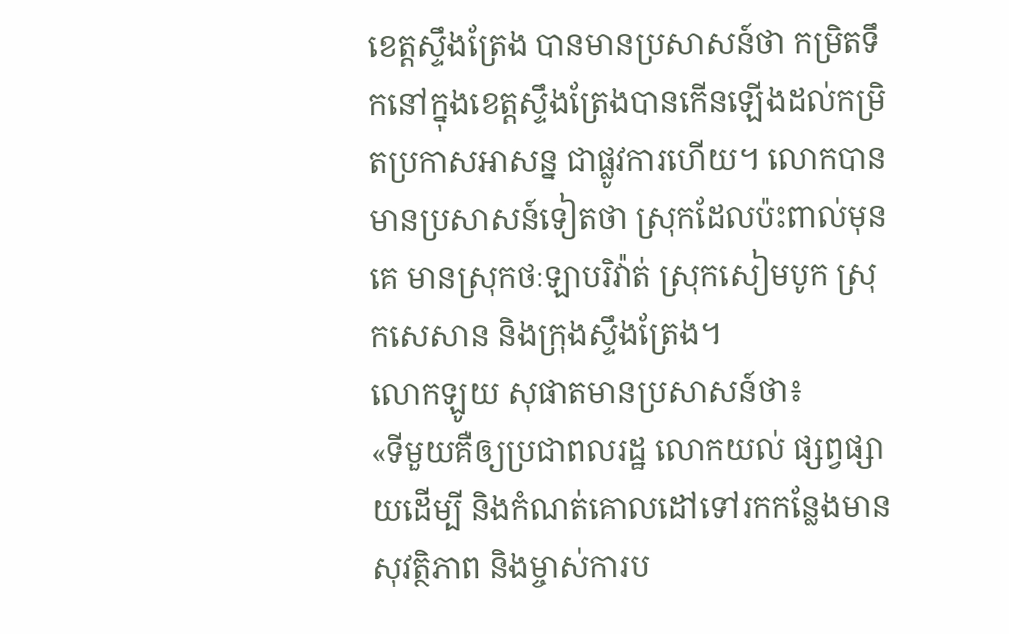ខេត្តស្ទឹងត្រែង បានមានប្រសាសន៍ថា កម្រិតទឹកនៅក្នុងខេត្តស្ទឹងត្រែងបានកើនឡើងដល់កម្រិតប្រកាសអាសន្ន ជាផ្លូវការហើយ។ លោកបានមានប្រសាសន៍ទៀតថា ស្រុកដែលប៉ះពាល់មុនគេ មានស្រុកថៈឡាបរិវ៉ាត់ ស្រុកសៀមបូក ស្រុកសេសាន និងក្រុងស្ទឹងត្រែង។
លោកឡូយ សុផាតមានប្រសាសន៍ថា៖
«ទីមួយគឺឲ្យប្រជាពលរដ្ឋ លោកយល់ ផ្សព្វផ្សាយដើម្បី និងកំណត់គោលដៅទៅរកកន្លែងមានសុវត្ថិភាព និងម្ចាស់ការប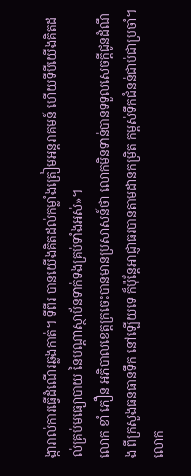ង្ការាល់ការធ្វើដំណើរឆ្លងកាត់។ ទីពីរ បានយើងគិតដល់កម្លាំងត្រៀមអន្តរាគមន៍ ហើយទីបីយើងគិតដល់គ្រប់មធ្យោបាយ នៃបណ្តាស្ថាប័នទាក់ទងគ្រប់ទាំងអស់»។
លោក ខាំ ភឿន អភិបាលខេត្តក្រចេះបានមានប្រសាសន៍ថា លោកមិនទាន់បានទទួលសេចក្តីជូនដំណឹង ពីក្រសួងធនធានទឹក នៅឡើយទេ ក៏ប៉ុន្តែអាជ្ញាធរបានតាមដានកម្រិត កម្ពស់ទឹកជំនន់ជាប់ជាប្រចាំ។
លោក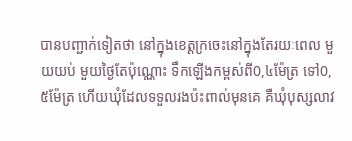បានបញ្ជាក់ទៀតថា នៅក្នុងខេត្តក្រចេះនៅក្នុងតែរយៈពេល មួយយប់ មួយថ្ងៃតែប៉ុណ្ណោះ ទឹកឡើងកម្ពស់ពី0,៤ម៉ែត្រ ទៅ0,៥ម៉ែត្រ ហើយឃុំដែលទទួលរងប៉ះពាល់មុនគេ គឺឃុំបុស្សលាវ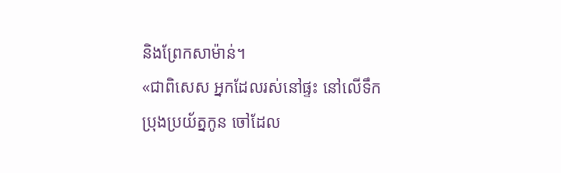និងព្រែកសាម៉ាន់។
«ជាពិសេស អ្នកដែលរស់នៅផ្ទះ នៅលើទឹក ប្រុងប្រយ័ត្នកូន ចៅដែល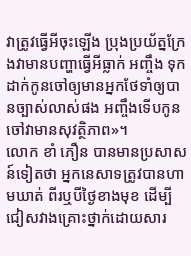វាត្រូវធ្វើអីចុះឡើង ប្រុងប្រយ័ត្នក្រែងវាមានបញ្ហាធ្វើអីធ្លាក់ អញ្ចឹង ទុកដាក់កូនចៅឲ្យមានអ្នកថែទាំឲ្យបានច្បាស់លាស់ផង អញ្ចឹងទើបកូនចៅវាមានសុវត្ថិភាព»។
លោក ខាំ ភឿន បានមានប្រសាសន៍ទៀតថា អ្នកនេសាទត្រូវបានហាមឃាត់ ពីរឬបីថ្ងៃខាងមុខ ដើម្បីជៀសវាងគ្រោះថ្នាក់ដោយសារ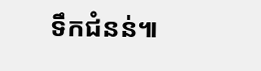ទឹកជំនន់៕